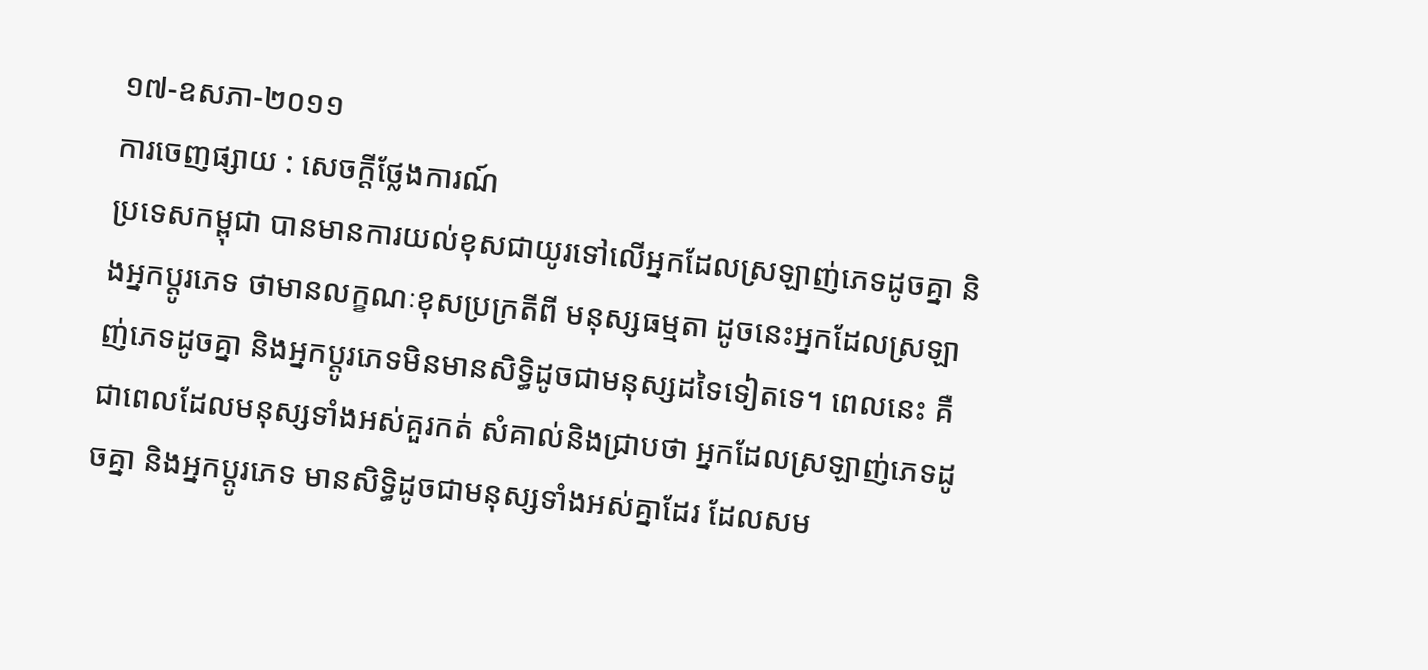១៧-ឧសភា-២០១១
ការចេញផ្សាយ : សេចក្តីថ្លែងការណ៍
ប្រទេសកម្ពុជា បានមានការយល់ខុសជាយូរទៅលើអ្នកដែលស្រឡាញ់ភេទដូចគ្នា និងអ្នកប្តូរភេទ ថាមានលក្ខណៈខុសប្រក្រតីពី មនុស្សធម្មតា ដូចនេះអ្នកដែលស្រឡាញ់ភេទដូចគ្នា និងអ្នកប្តូរភេទមិនមានសិទិ្ធដូចជាមនុស្សដទៃទៀតទេ។ ពេលនេះ គឺជាពេលដែលមនុស្សទាំងអស់គួរកត់ សំគាល់និងជ្រាបថា អ្នកដែលស្រឡាញ់ភេទដូចគ្នា និងអ្នកប្តូរភេទ មានសិទិ្ធដូចជាមនុស្សទាំងអស់គ្នាដែរ ដែលសម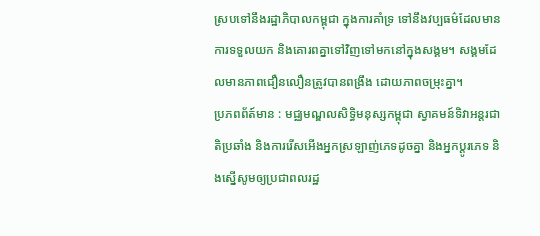ស្របទៅនឹងរដ្ឋាភិបាលកម្ពុជា ក្នុងការគាំទ្រ ទៅនឹងវប្បធម៌ដែលមានការទទួលយក និងគោរពគ្នាទៅវិញទៅមកនៅក្នុងសង្គម។ សង្គមដែលមានភាពជឿនលឿនត្រូវបានពង្រឹង ដោយភាពចម្រុះគ្នា។
ប្រភពព័ត៍មាន : មជ្ឈមណ្ឌលសិទិ្ធមនុស្សកម្ពុជា ស្វាគមន៍ទិវាអន្តរជាតិប្រឆាំង និងការរើសអើងអ្នកស្រឡាញ់ភេទដូចគ្នា និងអ្នកប្តូរភេទ និងស្នើសូមឲ្យប្រជាពលរដ្ឋ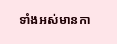ទាំងអស់មានកា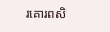រគោរពសិ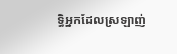ទិ្ធអ្នកដែលស្រឡាញ់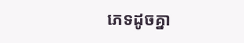ភេទដូចគ្នា